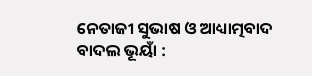ନେତାଜୀ ସୁଭାଷ ଓ ଆଧ୍ୟାତ୍ମବାଦ
ବାଦଲ ଭୂୟାଁ :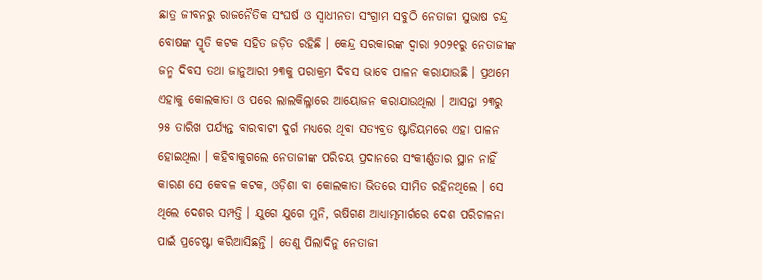ଛାତ୍ର ଜୀବନରୁ ରାଜନୈତିକ ସଂଘର୍ଷ ଓ ସ୍ୱାଧୀନତା ସଂଗ୍ରାମ ସବୁଠି ନେତାଜୀ ସୁଭାଷ ଚନ୍ଦ୍ର ବୋଷଙ୍କ ସ୍ମୃତି କଟକ ସହିତ ଜଡ଼ିତ ରହିଛି । କେନ୍ଦ୍ର ସରକାରଙ୍କ ଦ୍ୱାରା ୨୦୨୧ରୁ ନେତାଜୀଙ୍କ ଜନ୍ମ ଦିବସ ତଥା ଜାନୁଆରୀ ୨୩କୁ ପରାକ୍ରମ ଦିବସ ଭାବେ ପାଳନ କରାଯାଉଛି । ପ୍ରଥମେ ଏହାକୁ କୋଲକାତା ଓ ପରେ ଲାଲକିଲ୍ଳାରେ ଆୟୋଜନ କରାଯାଉଥିଲା । ଆସନ୍ତା ୨୩ରୁ ୨୫ ତାରିଖ ପର୍ଯ୍ୟନ୍ତ ବାରବାଟୀ ଦୁର୍ଗ ମଧ୍ୟରେ ଥିବା ସତ୍ୟବ୍ରତ ଷ୍ଟାଡିୟମରେ ଏହା ପାଳନ ହୋଇଥିଲା । କହିବାକୁଗଲେ ନେତାଜୀଙ୍କ ପରିଚୟ ପ୍ରଦାନରେ ସଂକୀର୍ଣ୍ଣତାର ସ୍ଥାନ ନାହିଁ କାରଣ ସେ କେବଳ କଟକ, ଓଡ଼ିଶା ବା କୋଲକାତା ଭିତରେ ସୀମିତ ରହିନଥିଲେ । ସେ ଥିଲେ ଦେଶର ସମ୍ପତ୍ତି । ଯୁଗେ ଯୁଗେ ମୁନି, ଋଷିଗଣ ଆଧ୍ୟାତ୍ମମାର୍ଗରେ ଦେଶ ପରିଚାଳନା ପାଇଁ ପ୍ରଚେଷ୍ଟା କରିଆସିଛନ୍ତି । ତେଣୁ ପିଲାଦିନୁ ନେତାଜୀ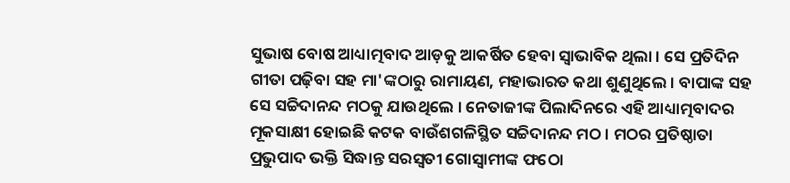ସୁଭାଷ ବୋଷ ଆଧ୍ୟାତ୍ମବାଦ ଆଡ଼କୁ ଆକର୍ଷିତ ହେବା ସ୍ୱାଭାବିକ ଥିଲା । ସେ ପ୍ରତିଦିନ ଗୀତା ପଢ଼ିବା ସହ ମା'ଙ୍କଠାରୁ ରାମାୟଣ, ମହାଭାରତ କଥା ଶୁଣୁଥିଲେ । ବାପାଙ୍କ ସହ ସେ ସଚ୍ଚିଦାନନ୍ଦ ମଠକୁ ଯାଉଥିଲେ । ନେତାଜୀଙ୍କ ପିଲାଦିନରେ ଏହି ଆଧ୍ୟାତ୍ମବାଦର ମୂକସାକ୍ଷୀ ହୋଇଛି କଟକ ବାଉଁଶଗଳିସ୍ଥିତ ସଚ୍ଚିଦାନନ୍ଦ ମଠ । ମଠର ପ୍ରତିଷ୍ଠାତା ପ୍ରଭୁପାଦ ଭକ୍ତି ସିଦ୍ଧାନ୍ତ ସରସ୍ୱତୀ ଗୋସ୍ୱାମୀଙ୍କ ଫଠୋ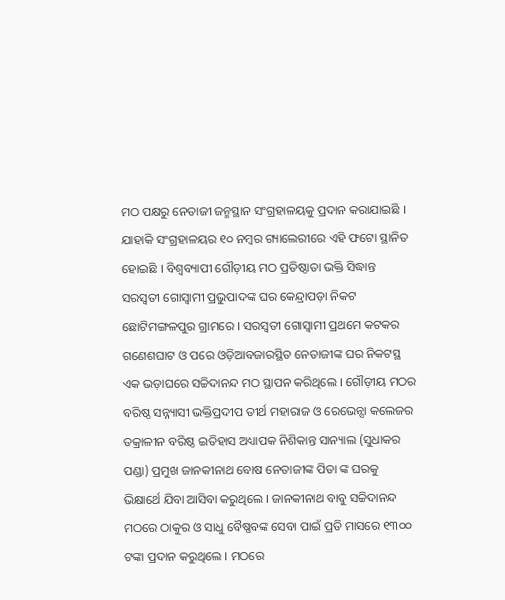ମଠ ପକ୍ଷରୁ ନେତାଜୀ ଜନ୍ମସ୍ଥାନ ସଂଗ୍ରହାଳୟକୁ ପ୍ରଦାନ କରାଯାଇଛି । ଯାହାକି ସଂଗ୍ରହାଳୟର ୧୦ ନମ୍ବର ଗ୍ୟାଲେରୀରେ ଏହି ଫଟୋ ସ୍ଥାନିତ ହୋଇଛି । ବିଶ୍ୱବ୍ୟାପୀ ଗୌଡ଼ୀୟ ମଠ ପ୍ରତିଷ୍ଠାତା ଭକ୍ତି ସିଦ୍ଧାନ୍ତ ସରସ୍ୱତୀ ଗୋସ୍ୱାମୀ ପ୍ରଭୁପାଦଙ୍କ ଘର କେନ୍ଦ୍ରାପଡ଼ା ନିକଟ ଛୋଟିମଙ୍ଗଳପୁର ଗ୍ରାମରେ । ସରସ୍ୱତୀ ଗୋସ୍ୱାମୀ ପ୍ରଥମେ କଟକର ଗଣେଶଘାଟ ଓ ପରେ ଓଡ଼ିଆବଜାରସ୍ଥିତ ନେତାଜୀଙ୍କ ଘର ନିକଟସ୍ଥ ଏକ ଭଡ଼ାଘରେ ସଚ୍ଚିଦାନନ୍ଦ ମଠ ସ୍ଥାପନ କରିଥିଲେ । ଗୌଡ଼ୀୟ ମଠର ବରିଷ୍ଠ ସନ୍ନ୍ୟାସୀ ଭକ୍ତିପ୍ରଦୀପ ତୀର୍ଥ ମହାରାଜ ଓ ରେଭେନ୍ସା କଲେଜର ତକ୍ରାଳୀନ ବରିଷ୍ଠ ଇତିହାସ ଅଧ୍ୟାପକ ନିଶିକାନ୍ତ ସାନ୍ୟାଲ (ସୁଧାକର ପଣ୍ଡା) ପ୍ରମୁଖ ଜାନକୀନାଥ ବୋଷ ନେତାଜୀଙ୍କ ପିତା ଙ୍କ ଘରକୁ ଭିକ୍ଷାର୍ଥେ ଯିବା ଆସିବା କରୁଥିଲେ । ଜାନକୀନାଥ ବାବୁ ସଚ୍ଚିଦାନନ୍ଦ ମଠରେ ଠାକୁର ଓ ସାଧୁ ବୈଷ୍ଣବଙ୍କ ସେବା ପାଇଁ ପ୍ରତି ମାସରେ ୧୩୦୦ ଟଙ୍କା ପ୍ରଦାନ କରୁଥିଲେ । ମଠରେ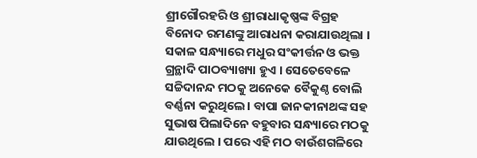ଶ୍ରୀଗୌରହରି ଓ ଶ୍ରୀରାଧାକୃଷ୍ଣଙ୍କ ବିଗ୍ରହ ବିନୋଦ ରମଣଙ୍କୁ ଆରାଧନା କରାଯାଉଥିଲା । ସକାଳ ସନ୍ଧ୍ୟାରେ ମଧୁର ସଂକୀର୍ତ୍ତନ ଓ ଭକ୍ତ ଗ୍ରନ୍ଥାଦି ପାଠବ୍ୟାଖ୍ୟା ହୁଏ । ସେତେବେଳେ ସଚ୍ଚିଦାନନ୍ଦ ମଠକୁ ଅନେକେ ବୈକୁଣ୍ଠ ବୋଲି ବର୍ଣ୍ଣନା କରୁଥିଲେ । ବାପା ଜାନକୀନାଥଙ୍କ ସହ ସୁଭାଷ ପିଲାଦିନେ ବହୁବାର ସନ୍ଧ୍ୟାରେ ମଠକୁ ଯାଉଥିଲେ । ପରେ ଏହି ମଠ ବାଉଁଶଗଳିରେ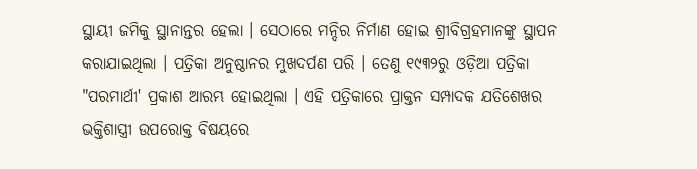ସ୍ଥାୟୀ ଜମିକୁ ସ୍ଥାନାନ୍ତର ହେଲା । ସେଠାରେ ମନ୍ଦିର ନିର୍ମାଣ ହୋଇ ଶ୍ରୀବିଗ୍ରହମାନଙ୍କୁ ସ୍ଥାପନ କରାଯାଇଥିଲା । ପତ୍ରିକା ଅନୁଷ୍ଠାନର ମୁଖଦର୍ପଣ ପରି । ତେଣୁ ୧୯୩୨ରୁ ଓଡ଼ିଆ ପତ୍ରିକା "ପରମାର୍ଥୀ' ପ୍ରକାଶ ଆରମ୍ଭ ହୋଇଥିଲା । ଏହି ପତ୍ରିକାରେ ପ୍ରାକ୍ତନ ସମ୍ପାଦକ ଯତିଶେଖର ଭକ୍ତିଶାସ୍ତ୍ରୀ ଉପରୋକ୍ତ ବିଷୟରେ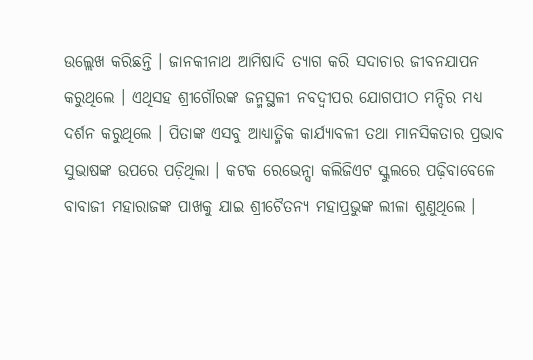ଉଲ୍ଲେଖ କରିଛନ୍ତି । ଜାନକୀନାଥ ଆମିଷାଦି ତ୍ୟାଗ କରି ସଦାଚାର ଜୀବନଯାପନ କରୁଥିଲେ । ଏଥିସହ ଶ୍ରୀଗୌରଙ୍କ ଜନ୍ମସ୍ଥଳୀ ନବଦ୍ୱୀପର ଯୋଗପୀଠ ମନ୍ଦିର ମଧ୍ୟ ଦର୍ଶନ କରୁଥିଲେ । ପିତାଙ୍କ ଏସବୁ ଆଧ୍ୟାତ୍ମିକ କାର୍ଯ୍ୟାବଳୀ ତଥା ମାନସିକତାର ପ୍ରଭାବ ସୁଭାଷଙ୍କ ଉପରେ ପଡ଼ିଥିଲା । କଟକ ରେଭେନ୍ସା କଲିଜିଏଟ ସ୍କୁଲରେ ପଢ଼ିବାବେଳେ ବାବାଜୀ ମହାରାଜଙ୍କ ପାଖକୁ ଯାଇ ଶ୍ରୀଚୈତନ୍ୟ ମହାପ୍ରଭୁଙ୍କ ଲୀଳା ଶୁଣୁଥିଲେ ।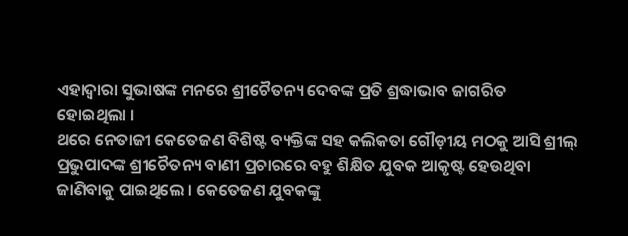ଏହାଦ୍ୱାରା ସୁଭାଷଙ୍କ ମନରେ ଶ୍ରୀଚୈତନ୍ୟ ଦେବଙ୍କ ପ୍ରତି ଶ୍ରଦ୍ଧାଭାବ ଜାଗରିତ ହୋଇଥିଲା ।
ଥରେ ନେତାଜୀ କେତେଜଣ ବିଶିଷ୍ଟ ବ୍ୟକ୍ତିଙ୍କ ସହ କଲିକତା ଗୌଡ଼ୀୟ ମଠକୁ ଆସି ଶ୍ରୀଲ୍ ପ୍ରଭୁପାଦଙ୍କ ଶ୍ରୀଚୈତନ୍ୟ ବାଣୀ ପ୍ରଚାରରେ ବହୁ ଶିକ୍ଷିତ ଯୁବକ ଆକୃଷ୍ଟ ହେଉଥିବା ଜାଣିବାକୁ ପାଇଥିଲେ । କେତେଜଣ ଯୁବକଙ୍କୁ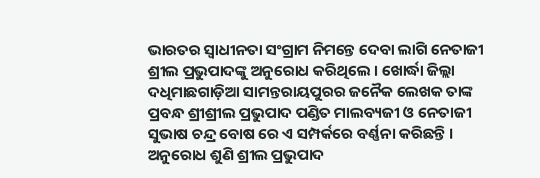ଭାରତର ସ୍ୱାଧୀନତା ସଂଗ୍ରାମ ନିମନ୍ତେ ଦେବା ଲାଗି ନେତାଜୀ ଶ୍ରୀଲ ପ୍ରଭୁପାଦଙ୍କୁ ଅନୁରୋଧ କରିଥିଲେ । ଖୋର୍ଦ୍ଧା ଜିଲ୍ଲା ଦଧିମାଛଗାଡ଼ିଆ ସାମନ୍ତରାୟପୁରର ଜନୈକ ଲେଖକ ତାଙ୍କ ପ୍ରବନ୍ଧ ଶ୍ରୀଶ୍ରୀଲ ପ୍ରଭୁପାଦ ପଣ୍ଡିତ ମାଲବ୍ୟଜୀ ଓ ନେତାଜୀ ସୁଭାଷ ଚନ୍ଦ୍ର ବୋଷ ରେ ଏ ସମ୍ପର୍କରେ ବର୍ଣ୍ଣନା କରିଛନ୍ତି । ଅନୁରୋଧ ଶୁଣି ଶ୍ରୀଲ ପ୍ରଭୁପାଦ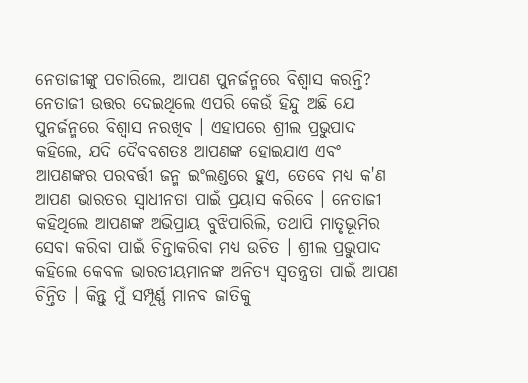ନେତାଜୀଙ୍କୁ ପଚାରିଲେ, ଆପଣ ପୁନର୍ଜନ୍ମରେ ବିଶ୍ୱାସ କରନ୍ତି? ନେତାଜୀ ଉତ୍ତର ଦେଇଥିଲେ ଏପରି କେଉଁ ହିନ୍ଦୁ ଅଛି ଯେ ପୁନର୍ଜନ୍ମରେ ବିଶ୍ୱାସ ନରଖିବ । ଏହାପରେ ଶ୍ରୀଲ ପ୍ରଭୁପାଦ କହିଲେ, ଯଦି ଦୈବବଶତଃ ଆପଣଙ୍କ ହୋଇଯାଏ ଏବଂ ଆପଣଙ୍କର ପରବର୍ତ୍ତୀ ଜନ୍ମ ଇଂଲଣ୍ଡରେ ହୁଏ, ତେବେ ମଧ୍ୟ କ'ଣ ଆପଣ ଭାରତର ସ୍ୱାଧୀନତା ପାଇଁ ପ୍ରୟାସ କରିବେ । ନେତାଜୀ କହିଥିଲେ ଆପଣଙ୍କ ଅଭିପ୍ରାୟ ବୁଝିପାରିଲି, ତଥାପି ମାତୃଭୂମିର ସେବା କରିବା ପାଇଁ ଚିନ୍ତାକରିବା ମଧ୍ୟ ଉଚିତ । ଶ୍ରୀଲ ପ୍ରଭୁପାଦ କହିଲେ କେବଳ ଭାରତୀୟମାନଙ୍କ ଅନିତ୍ୟ ସ୍ୱତନ୍ତ୍ରତା ପାଇଁ ଆପଣ ଚିନ୍ତିତ । କିନ୍ତୁ ମୁଁ ସମ୍ପୂର୍ଣ୍ଣ ମାନବ ଜାତିକୁ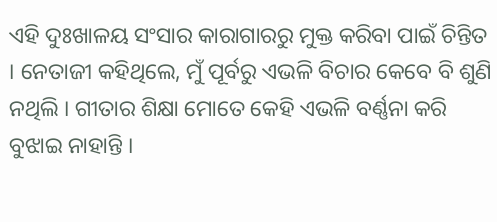ଏହି ଦୁଃଖାଳୟ ସଂସାର କାରାଗାରରୁ ମୁକ୍ତ କରିବା ପାଇଁ ଚିନ୍ତିତ । ନେତାଜୀ କହିଥିଲେ, ମୁଁ ପୂର୍ବରୁ ଏଭଳି ବିଚାର କେବେ ବି ଶୁଣି ନଥିଲି । ଗୀତାର ଶିକ୍ଷା ମୋତେ କେହି ଏଭଳି ବର୍ଣ୍ଣନା କରି ବୁଝାଇ ନାହାନ୍ତି ।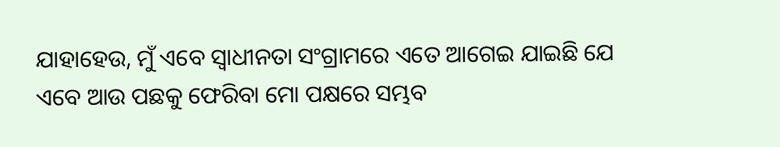ଯାହାହେଉ, ମୁଁ ଏବେ ସ୍ୱାଧୀନତା ସଂଗ୍ରାମରେ ଏତେ ଆଗେଇ ଯାଇଛି ଯେ ଏବେ ଆଉ ପଛକୁ ଫେରିବା ମୋ ପକ୍ଷରେ ସମ୍ଭବ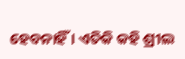ହେବନାହିଁ । ଏତିକି କହି ଶ୍ରୀଲ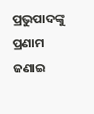ପ୍ରଭୁପାଦଙ୍କୁ ପ୍ରଣାମ ଜଣାଇ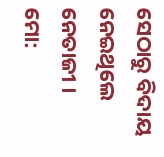ସେଠାରୁ ବିଦାୟ ନେଇଥିଲେ ନେତାଜୀ ।
ମୋ: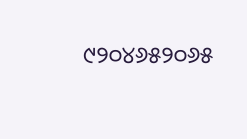୯୨୦୪୬୫୨୦୬୫